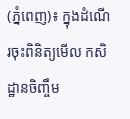(ភ្នំពេញ)៖ ក្នុងដំណើរចុះពិនិត្យមើល កសិដ្ឋានចិញ្ចឹម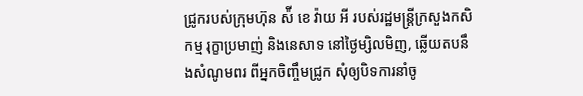ជ្រូករបស់ក្រុមហ៊ុន ស៉ី ខេ វ៉ាយ អី របស់រដ្ឋមន្ត្រីក្រសួងកសិកម្ម រុក្ខាប្រមាញ់ និងនេសាទ នៅថ្ងៃម្សិលមិញ, ឆ្លើយតបនឹងសំណូមពរ ពីអ្នកចិញ្ចឹមជ្រូក សុំឲ្យបិទការនាំចូ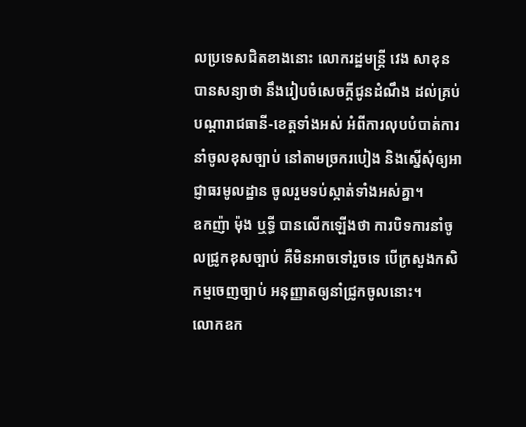លប្រទេសជិតខាងនោះ លោករដ្ឋមន្ត្រី វេង សាខុន បានសន្យាថា នឹងរៀបចំសេចក្តីជូនដំណឹង ដល់គ្រប់បណ្តារាជធានី-ខេត្តទាំងអស់ អំពីការលុបបំបាត់ការនាំចូលខុសច្បាប់ នៅតាមច្រករបៀង និងស្នើសុំឲ្យអាជ្ញាធរមូលដ្ឋាន ចូលរួមទប់ស្កាត់ទាំងអស់គ្នា។
ឧកញ៉ា ម៉ុង ឬទ្ធី បានលើកឡើងថា ការបិទការនាំចូលជ្រូកខុសច្បាប់ គឺមិនអាចទៅរួចទេ បើក្រសួងកសិកម្មចេញច្បាប់ អនុញ្ញាតឲ្យនាំជ្រូកចូលនោះ។
លោកឧក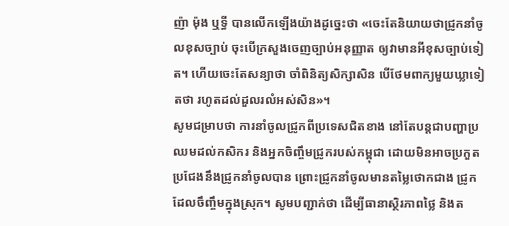ញ៉ា ម៉ុង ឬទ្ធី បានលើកឡើងយ៉ាងដូច្នេះថា «ចេះតែនិយាយថាជ្រូកនាំចូលខុសច្បាប់ ចុះបើក្រសួងចេញច្បាប់អនុញ្ញាត ឲ្យវាមានអីខុសច្បាប់ទៀត។ ហើយចេះតែសន្យាថា ចាំពិនិត្យសិក្សាសិន បើថែមពាក្យមួយឃ្លាទៀតថា រហូតដល់ដួលរលំអស់សិន»។
សូមជម្រាបថា ការនាំចូលជ្រូកពីប្រទេសជិតខាង នៅតែបន្តជាបញ្ហាប្រឈមដល់កសិករ និងអ្នកចិញ្ចឹមជ្រូករបស់កម្ពុជា ដោយមិនអាចប្រកួតប្រជែងនឹងជ្រូកនាំចូលបាន ព្រោះជ្រូកនាំចូលមានតម្លៃថោកជាង ជ្រូកដែលចឹញ្ចឹមក្នុងស្រុក។ សូមបញ្ជាក់ថា ដើម្បីធានាស្ថិរភាពថ្លៃ និងត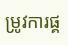ម្រូវការផ្គ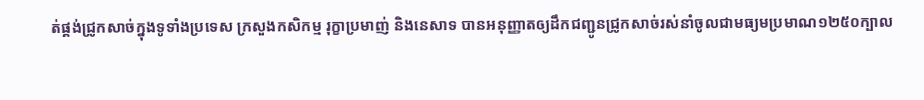ត់ផ្គង់ជ្រូកសាច់ក្នុងទូទាំងប្រទេស ក្រសួងកសិកម្ម រុក្ខាប្រមាញ់ និងនេសាទ បានអនុញ្ញាតឲ្យដឹកជញ្ជូនជ្រូកសាច់រស់នាំចូលជាមធ្យមប្រមាណ១២៥០ក្បាល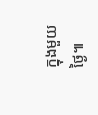ក្នុងមួយថ្ងៃ៕